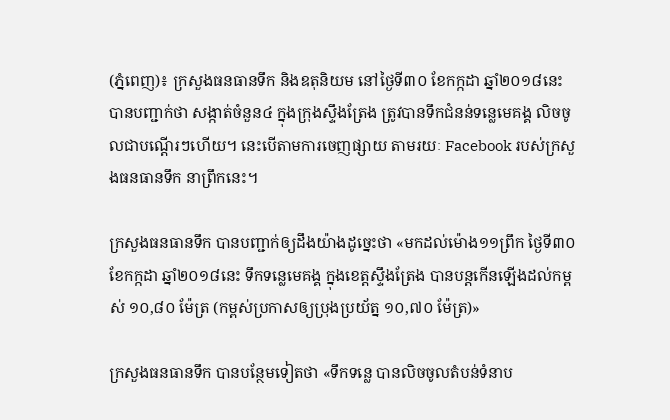(ភ្នំពេញ)៖ ក្រសួងធនធានទឹក និងឧតុនិយម នៅថ្ងៃទី៣០ ខែកក្កដា ឆ្នាំ២០១៨នេះ បានបញ្ជាក់ថា សង្កាត់ចំនួន៤ ក្នុងក្រុងស្ទឹងត្រែង ត្រូវបានទឹកជំនន់ទន្លេមេគង្គ លិចចូលជាបណ្តើរៗហើយ។ នេះបើតាមការចេញផ្សាយ តាមរយៈ Facebook របស់ក្រសួងធនធានទឹក នាព្រឹកនេះ។

ក្រសួងធនធានទឹក បានបញ្ជាក់ឲ្យដឹងយ៉ាងដូច្នេះថា «មកដល់ម៉ោង១១ព្រឹក ថ្ងៃទី៣០ ខែកក្កដា ឆ្នាំ២០១៨នេះ ទឹកទន្លេមេគង្គ ក្នុងខេត្តស្ទឹងត្រែង បានបន្តកើនឡើងដល់កម្ពស់ ១០,៨០ ម៉ែត្រ (កម្ពស់ប្រកាសឲ្យប្រុងប្រយ័ត្ន ១០,៧០ ម៉ែត្រ)»

ក្រសួងធនធានទឹក បានបន្ថែមទៀតថា «ទឹកទន្លេ បានលិចចូលតំបន់ទំនាប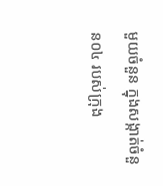មួយចំនួន ក្នុងសង្កាត់ចំនួន០៤ របស់ក្រុង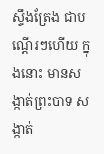ស្ទឹងត្រែង ជាបណ្តើរៗហើយ ក្នុងនោះ មានសង្កាត់ព្រះបាទ សង្កាត់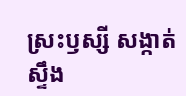ស្រះឫស្សី សង្កាត់ស្ទឹង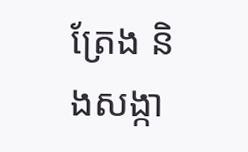ត្រែង និងសង្កា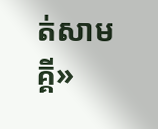ត់សាមគ្គី»